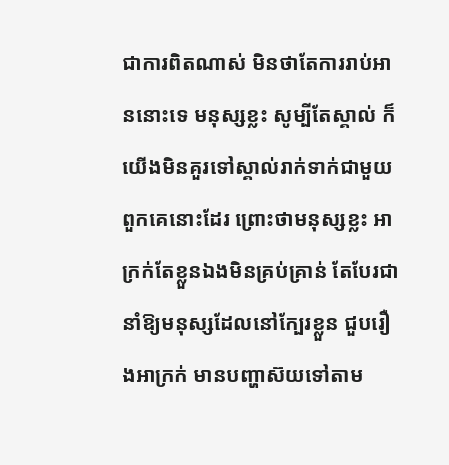ជាការពិតណាស់ មិនថាតែការរាប់អាននោះទេ មនុស្សខ្លះ សូម្បីតែស្គាល់ ក៏យើងមិនគួរទៅស្គាល់រាក់ទាក់ជាមួយពួកគេនោះដែរ ព្រោះថាមនុស្សខ្លះ អាក្រក់តែខ្លួនឯងមិនគ្រប់គ្រាន់ តែបែរជានាំឱ្យមនុស្សដែលនៅក្បែរខ្លួន ជួបរឿងអាក្រក់ មានបញ្ហាស៊យទៅតាម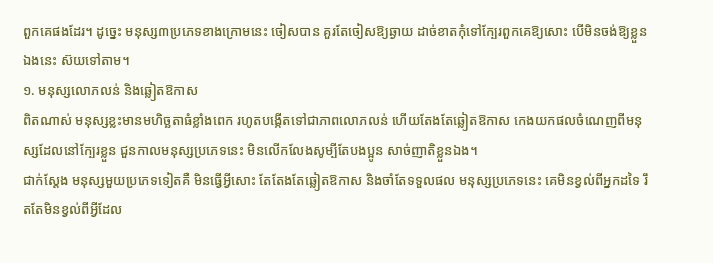ពួកគេផងដែរ។ ដូច្នេះ មនុស្ស៣ប្រភេទខាងក្រោមនេះ ចៀសបាន គួរតែចៀសឱ្យឆ្ងាយ ដាច់ខាតកុំទៅក្បែរពួកគេឱ្យសោះ បើមិនចង់ឱ្យខ្លួនឯងនេះ ស៊យទៅតាម។
១. មនុស្សលោភលន់ និងឆ្លៀតឱកាស
ពិតណាស់ មនុស្សខ្លះមានមហិច្ឆតាធំខ្លាំងពេក រហូតបង្កើតទៅជាភាពលោភលន់ ហើយតែងតែឆ្លៀតឱកាស កេងយកផលចំណេញពីមនុស្សដែលនៅក្បែរខ្លួន ជួនកាលមនុស្សប្រភេទនេះ មិនលើកលែងសូម្បីតែបងប្អូន សាច់ញាតិខ្លួនឯង។
ជាក់ស្ដែង មនុស្សមួយប្រភេទទៀតគឺ មិនធ្វើអ្វីសោះ តែតែងតែឆ្លៀតឱកាស និងចាំតែទទួលផល មនុស្សប្រភេទនេះ គេមិនខ្វល់ពីអ្នកដទៃ រឹតតែមិនខ្វល់ពីអ្វីដែល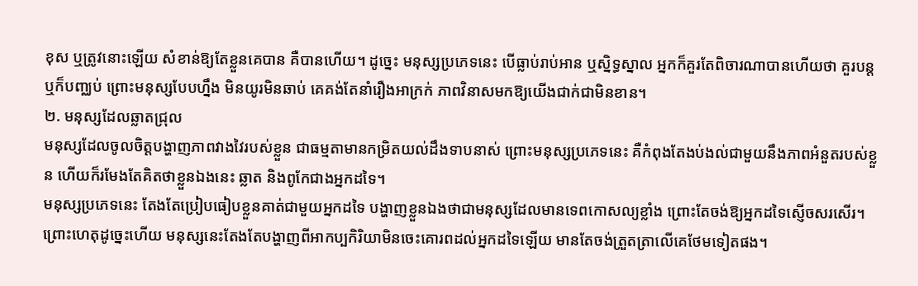ខុស ឬត្រូវនោះឡើយ សំខាន់ឱ្យតែខ្លួនគេបាន គឺបានហើយ។ ដូច្នេះ មនុស្សប្រភេទនេះ បើធ្លាប់រាប់អាន ឬស្និទ្ធស្នាល អ្នកក៏គួរតែពិចារណាបានហើយថា គួរបន្ត ឬក៏បញ្ឈប់ ព្រោះមនុស្សបែបហ្នឹង មិនយូរមិនឆាប់ គេគង់តែនាំរឿងអាក្រក់ ភាពវិនាសមកឱ្យយើងជាក់ជាមិនខាន។
២. មនុស្សដែលឆ្លាតជ្រុល
មនុស្សដែលចូលចិត្តបង្ហាញភាពវាងវៃរបស់ខ្លួន ជាធម្មតាមានកម្រិតយល់ដឹងទាបនាស់ ព្រោះមនុស្សប្រភេទនេះ គឺកំពុងតែងប់ងល់ជាមួយនឹងភាពអំនួតរបស់ខ្លួន ហើយក៏រមែងតែគិតថាខ្លួនឯងនេះ ឆ្លាត និងពូកែជាងអ្នកដទៃ។
មនុស្សប្រភេទនេះ តែងតែប្រៀបធៀបខ្លួនគាត់ជាមួយអ្នកដទៃ បង្ហាញខ្លួនឯងថាជាមនុស្សដែលមានទេពកោសល្យខ្លាំង ព្រោះតែចង់ឱ្យអ្នកដទៃស្ញើចសរសើរ។ ព្រោះហេតុដូច្នេះហើយ មនុស្សនេះតែងតែបង្ហាញពីអាកប្បកិរិយាមិនចេះគោរពដល់អ្នកដទៃឡើយ មានតែចង់ត្រួតត្រាលើគេថែមទៀតផង។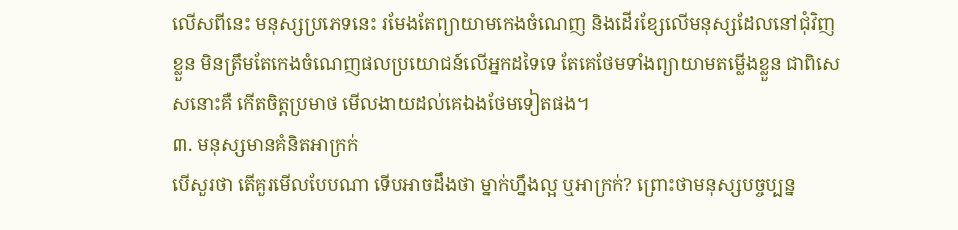លើសពីនេះ មនុស្សប្រភេទនេះ រមែងតែព្យាយាមកេងចំណេញ និងដើរខ្សែលើមនុស្សដែលនៅជុំវិញខ្លួន មិនត្រឹមតែកេងចំណេញផលប្រយោជន៍លើអ្នកដទៃទេ តែគេថែមទាំងព្យាយាមតម្លើងខ្លួន ជាពិសេសនោះគឺ កើតចិត្តប្រមាថ មើលងាយដល់គេឯងថែមទៀតផង។
៣. មនុស្សមានគំនិតអាក្រក់
បើសួរថា តើគួរមើលបែបណា ទើបអាចដឹងថា ម្នាក់ហ្នឹងល្អ ឬអាក្រក់? ព្រោះថាមនុស្សបច្ចប្បន្ន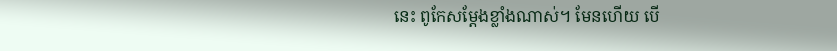នេះ ពូកែសម្ដែងខ្លាំងណាស់។ មែនហើយ បើ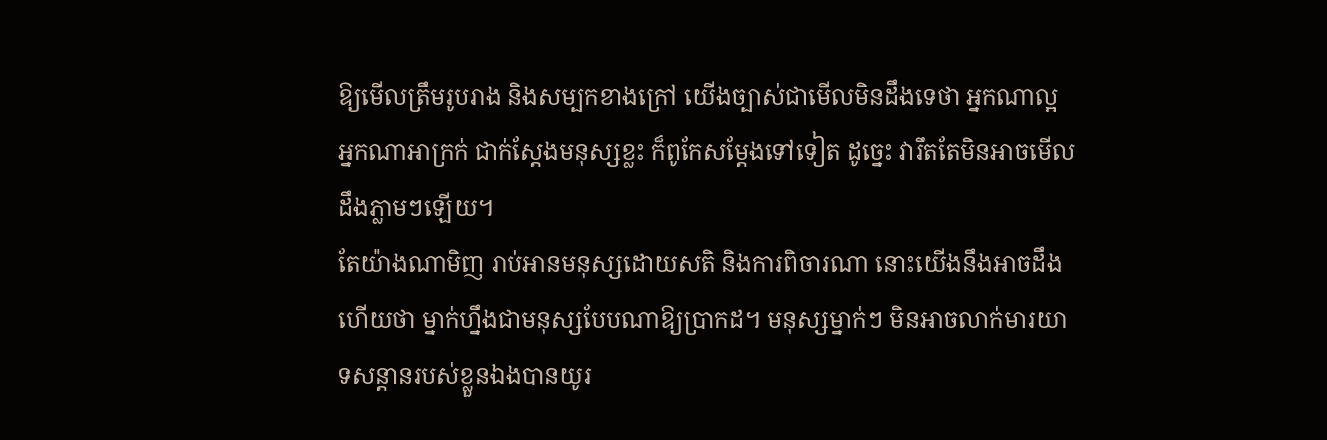ឱ្យមើលត្រឹមរូបរាង និងសម្បកខាងក្រៅ យើងច្បាស់ជាមើលមិនដឹងទេថា អ្នកណាល្អ អ្នកណាអាក្រក់ ជាក់ស្ដែងមនុស្សខ្លះ ក៏ពូកែសម្ដែងទៅទៀត ដូច្នេះ វារឹតតែមិនអាចមើលដឹងភ្លាមៗឡើយ។
តែយ៉ាងណាមិញ រាប់អានមនុស្សដោយសតិ និងការពិចារណា នោះយើងនឹងអាចដឹងហើយថា ម្នាក់ហ្នឹងជាមនុស្សបែបណាឱ្យប្រាកដ។ មនុស្សម្នាក់ៗ មិនអាចលាក់មារយាទសន្ដានរបស់ខ្លួនឯងបានយូរ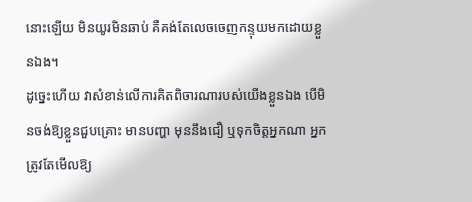នោះឡើយ មិនយូរមិនឆាប់ គឺគង់តែលេចចេញកន្ទុយមកដោយខ្លួនឯង។
ដូច្នេះហើយ វាសំខាន់លើការគិតពិចារណារបស់យើងខ្លួនឯង បើមិនចង់ឱ្យខ្លួនជួបគ្រោះ មានបញ្ហា មុននឹងជឿ ឬទុកចិត្តអ្នកណា អ្នកត្រូវតែមើលឱ្យ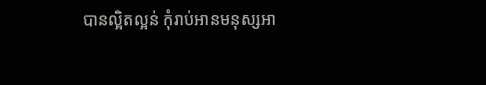បានល្អិតល្អន់ កុំរាប់អានមនុស្សអា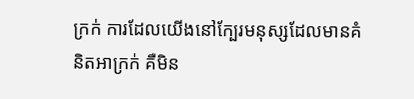ក្រក់ ការដែលយើងនៅក្បែរមនុស្សដែលមានគំនិតអាក្រក់ គឺមិន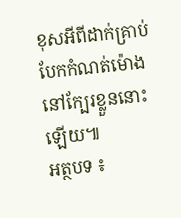ខុសអីពីដាក់គ្រាប់បែកកំណត់ម៉ោង នៅក្បែរខ្លួននោះឡើយ៕
អត្ថបទ ៖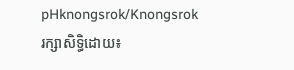pHknongsrok/Knongsrok
រក្សាសិទ្ធិដោយ៖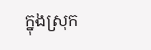ក្នុងស្រុក